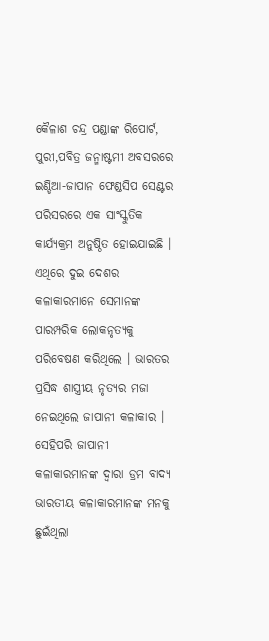କୈଳାଶ ଚନ୍ଦ୍ର ପଣ୍ଡାଙ୍କ ରିପୋର୍ଟ,
ପୁରୀ,ପବିତ୍ର ଜନ୍ମାଷ୍ଟମୀ ଅବସରରେ ଇଣ୍ଡିଆ-ଜାପାନ ଫେଣ୍ଡସିପ ସେଣ୍ଟର ପରିସରରେ ଏକ ସାଂସ୍କୁତିକ କାର୍ଯ୍ୟକ୍ରମ ଅନୁଷ୍ଠିତ ହୋଇଯାଇଛି । ଏଥିରେ ଦୁଇ ଦେଶର କଳାକାରମାନେ ସେମାନଙ୍କ ପାରମ୍ପରିକ ଲୋକନୃତ୍ୟକୁ ପରିବେଷଣ କରିଥିଲେ । ଭାରତର ପ୍ରସିଦ୍ଧ ଶାସ୍ତ୍ରୀୟ ନୃତ୍ୟର ମଜା ନେଇଥିଲେ ଜାପାନୀ କଳାକାର । ସେହିପରି ଜାପାନୀ କଳାକାରମାନଙ୍କ ଦ୍ୱାରା ଡ୍ରମ ବାଦ୍ୟ ଭାରତୀୟ କଳାକାରମାନଙ୍କ ମନକୁ ଛୁଇଁଥିଲା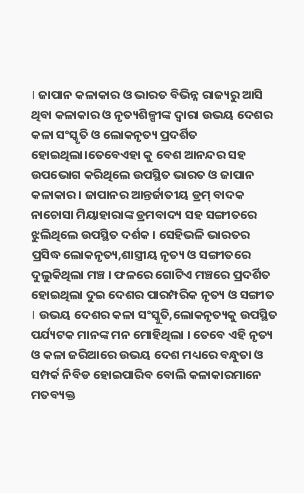। ଜାପାନ କଳାକାର ଓ ଭାରତ ବିଭିନ୍ନ ରାଜ୍ୟରୁ ଆସି ଥିବା କଳାକାର ଓ ନୃତ୍ୟଶିଳ୍ପୀଙ୍କ ଦ୍ୱାରା ଉଭୟ ଦେଶର କଳା ସଂସ୍କୃତି ଓ ଲୋକନୃତ୍ୟ ପ୍ରଦର୍ଶିତ ହୋଇଥିଲା।ତେବେଏହା କୁ ବେଶ ଆନନ୍ଦର ସହ ଉପଭୋଗ କରିଥିଲେ ଉପସ୍ଥିତ ଭାରତ ଓ ଜାପାନ କଳାକାର । ଜାପାନର ଆନ୍ତର୍ଜାତୀୟ ଡ୍ରମ୍ ବାଦକ ନାଚୋସା ମିୟାହାରାଙ୍କ ଡ୍ରମବାଦ୍ୟ ସହ ସଙ୍ଗୀତରେ ଝୁଲିଥିଲେ ଉପସ୍ଥିତ ଦର୍ଶକ । ସେହିଭଳି ଭାରତର ପ୍ରସିଦ୍ଧ ଲୋକନୃତ୍ୟ,ଶାସ୍ତ୍ରୀୟ ନୃତ୍ୟ ଓ ସଙ୍ଗୀତରେ ଦୁଲୁକିଥିଲା ମଞ୍ଚ । ଫଳରେ ଗୋଟିଏ ମଞ୍ଚରେ ପ୍ରଦର୍ଶିତ ହୋଇଥିଲା ଦୁଇ ଦେଶର ପାରମ୍ପରିକ ନୃତ୍ୟ ଓ ସଙ୍ଗୀତ । ଉଭୟ ଦେଶର କଳା ସଂସ୍କୁତି,ଲୋକନୃତ୍ୟକୁ ଉପସ୍ଥିତ ପର୍ଯ୍ୟଟକ ମାନଙ୍କ ମନ ମୋହିଥିଲା । ତେବେ ଏହି ନୃତ୍ୟ ଓ କଳା ଜରିଆରେ ଉଭୟ ଦେଶ ମଧ୍ୟରେ ବନ୍ଧୁତା ଓ ସମ୍ପର୍କ ନିବିଡ ହୋଇପାରିବ ବୋଲି କଳାକାରମାନେ ମତବ୍ୟକ୍ତ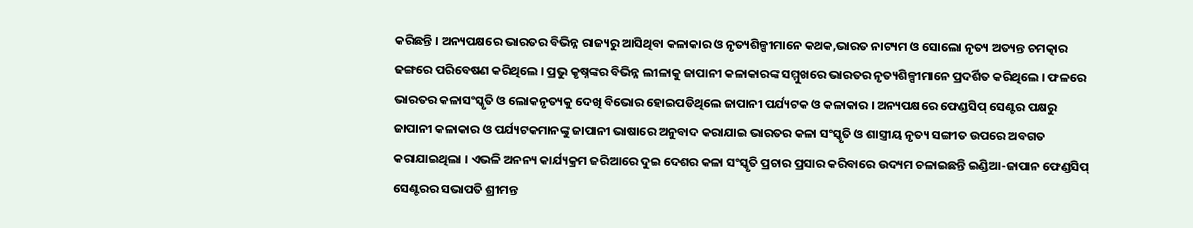କରିଛନ୍ତି । ଅନ୍ୟପକ୍ଷରେ ଭାରତର ବିଭିନ୍ନ ରାଜ୍ୟରୁ ଆସିଥିବା କଳାକାର ଓ ନୃତ୍ୟଶିଳ୍ପୀମାନେ କଥକ,ଭାରତ ନାଟ୍ୟମ ଓ ସୋଲୋ ନୃତ୍ୟ ଅତ୍ୟନ୍ତ ଚମତ୍କାର ଢଙ୍ଗରେ ପରିବେଷଣ କରିଥିଲେ । ପ୍ରଭୁ କୃଷ୍ନଙ୍କର ବିଭିନ୍ନ ଲୀଳାକୁ ଜାପାନୀ କଳାକାରଙ୍କ ସମ୍ମୁଖରେ ଭାରତର ନୃତ୍ୟଶିଳ୍ପୀମାନେ ପ୍ରଦର୍ଶିତ କରିଥିଲେ । ଫଳରେ ଭାରତର କଳାସଂସ୍କୃତି ଓ ଲୋକନୃତ୍ୟକୁ ଦେଖି ବିଭୋର ହୋଇପଡିଥିଲେ ଜାପାନୀ ପର୍ଯ୍ୟଟକ ଓ କଳାକାର । ଅନ୍ୟପକ୍ଷରେ ଫେଣ୍ଡସିପ୍ ସେଣ୍ଟର ପକ୍ଷରୁ ଜାପାନୀ କଳାକାର ଓ ପର୍ଯ୍ୟଟକମାନଙ୍କୁ ଜାପାନୀ ଭାଷାରେ ଅନୁବାଦ କରାଯାଇ ଭାରତର କଳା ସଂସ୍କୃତି ଓ ଶାସ୍ତ୍ରୀୟ ନୃତ୍ୟ ସଙ୍ଗୀତ ଉପରେ ଅବଗତ କରାଯାଇଥିଲା । ଏଭଳି ଅନନ୍ୟ କାର୍ଯ୍ୟକ୍ରମ ଜରିଆରେ ଦୁଇ ଦେଶର କଳା ସଂସ୍କୃତି ପ୍ରଚାର ପ୍ରସାର କରିବାରେ ଉଦ୍ୟମ ଚଳାଇଛନ୍ତି ଇଣ୍ଡିଆ-ଜାପାନ ଫେଣ୍ଡସିପ୍ ସେଣ୍ଟରର ସଭାପତି ଶ୍ରୀମନ୍ତ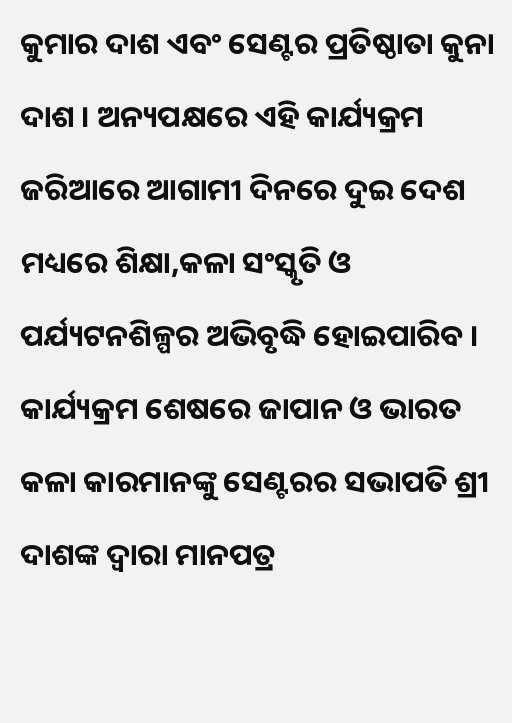କୁମାର ଦାଶ ଏବଂ ସେଣ୍ଟର ପ୍ରତିଷ୍ଠାତା କୁନା ଦାଶ । ଅନ୍ୟପକ୍ଷରେ ଏହି କାର୍ଯ୍ୟକ୍ରମ ଜରିଆରେ ଆଗାମୀ ଦିନରେ ଦୁଇ ଦେଶ ମଧ୍ୟରେ ଶିକ୍ଷା,କଳା ସଂସ୍କୃତି ଓ ପର୍ଯ୍ୟଟନଶିଳ୍ପର ଅଭିବୃଦ୍ଧି ହୋଇପାରିବ । କାର୍ଯ୍ୟକ୍ରମ ଶେଷରେ ଜାପାନ ଓ ଭାରତ କଳା କାରମାନଙ୍କୁ ସେଣ୍ଟରର ସଭାପତି ଶ୍ରୀ ଦାଶଙ୍କ ଦ୍ୱାରା ମାନପତ୍ର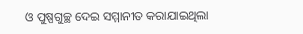ଓ ପୁଷ୍ପଗୁଚ୍ଛ ଦେଇ ସମ୍ମାନୀତ କରାଯାଇଥିଲା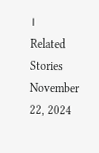।
Related Stories
November 22, 2024